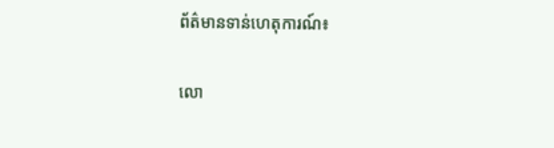ព័ត៌មានទាន់ហេតុការណ៍៖

លោ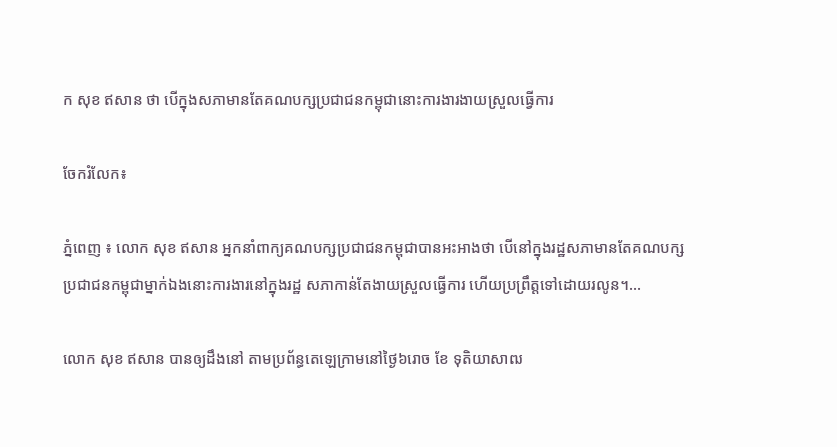ក សុខ ឥសាន ថា បើក្នុងសភាមានតែគណបក្សប្រជាជនកម្ពុជានោះការងារងាយស្រួលធ្វើការ

ចែករំលែក៖

ភ្នំពេញ ៖ លោក សុខ ឥសាន អ្នកនាំពាក្យគណបក្សប្រជាជនកម្ពុជាបានអះអាងថា បើនៅក្នុងរដ្ឋសភាមានតែគណបក្សប្រជាជនកម្ពុជាម្នាក់ឯងនោះការងារនៅក្នុងរដ្ឋ សភាកាន់តែងាយស្រួលធ្វើការ ហើយប្រព្រឹត្តទៅដោយរលូន។…

លោក សុខ ឥសាន បានឲ្យដឹងនៅ តាមប្រព័ន្ធតេឡេក្រាមនៅថ្ងៃ៦រោច ខែ ទុតិយាសាឍ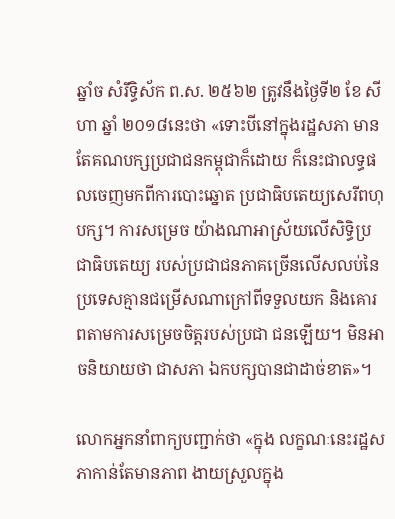ឆ្នាំច សំរឹទ្ធិស័ក ព.ស. ២៥៦២ ត្រូវនឹងថ្ងៃទី២ ខែ សីហា ឆ្នាំ ២០១៨នេះថា «ទោះបីនៅក្នុងរដ្ឋសភា មានតែគណបក្សប្រជាជនកម្ពុជាក៏ដោយ ក៏នេះជាលទ្ធផលចេញមកពីការបោះឆ្នោត ប្រជាធិបតេយ្យសេរីពហុបក្ស។ ការសម្រេច យ៉ាងណាអាស្រ័យលើសិទ្ធិប្រជាធិបតេយ្យ របស់ប្រជាជនភាគច្រើនលើសលប់នៃ ប្រទេសគ្មានជម្រើសណាក្រៅពីទទួលយក និងគោរពតាមការសម្រេចចិត្តរបស់ប្រជា ជនឡើយ។ មិនអាចនិយាយថា ជាសភា ឯកបក្សបានជាដាច់ខាត»។

លោកអ្នកនាំពាក្យបញ្ជាក់ថា «ក្នុង លក្ខណៈនេះរដ្ឋសភាកាន់តែមានភាព ងាយស្រួលក្នុង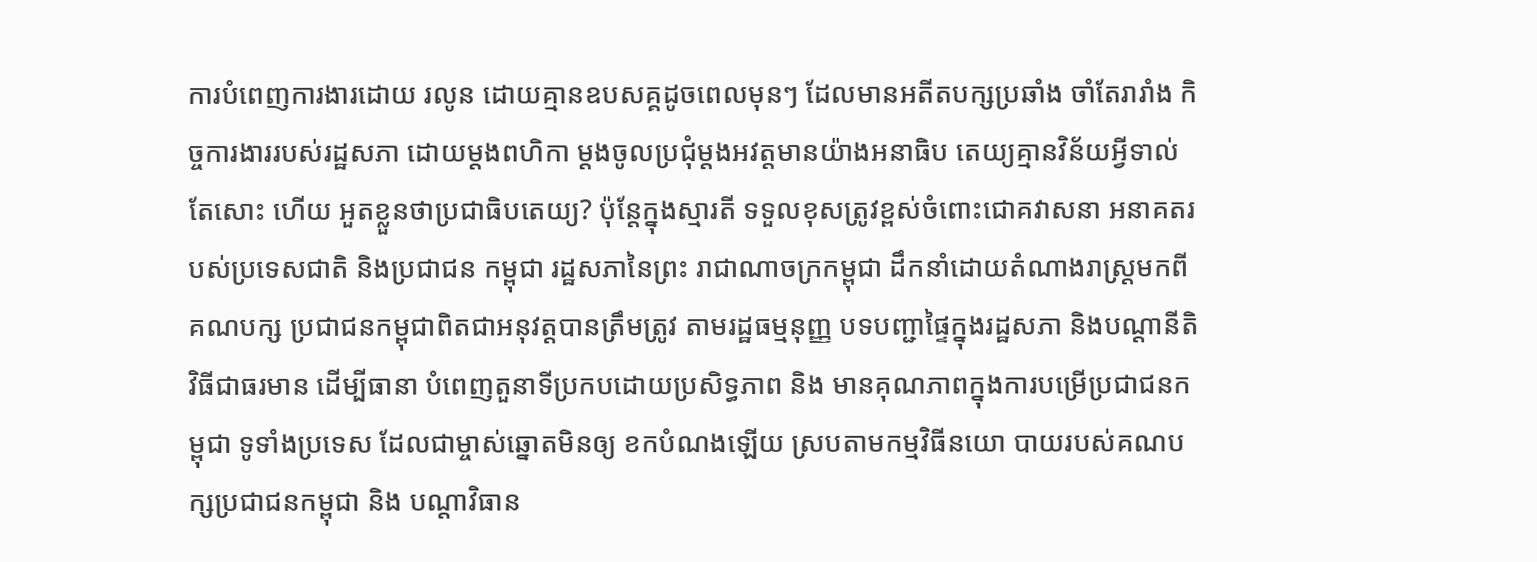ការបំពេញការងារដោយ រលូន ដោយគ្មានឧបសគ្គដូចពេលមុនៗ ដែលមានអតីតបក្សប្រឆាំង ចាំតែរារាំង កិច្ចការងាររបស់រដ្ឋសភា ដោយម្តងពហិកា ម្តងចូលប្រជុំម្តងអវត្តមានយ៉ាងអនាធិប តេយ្យគ្មានវិន័យអ្វីទាល់តែសោះ ហើយ អួតខ្លួនថាប្រជាធិបតេយ្យ? ប៉ុន្តែក្នុងស្មារតី ទទួលខុសត្រូវខ្ពស់ចំពោះជោគវាសនា អនាគតរបស់ប្រទេសជាតិ និងប្រជាជន កម្ពុជា រដ្ឋសភានៃព្រះ រាជាណាចក្រកម្ពុជា ដឹកនាំដោយតំណាងរាស្ត្រមកពីគណបក្ស ប្រជាជនកម្ពុជាពិតជាអនុវត្តបានត្រឹមត្រូវ តាមរដ្ឋធម្មនុញ្ញ បទបញ្ជាផ្ទៃក្នុងរដ្ឋសភា និងបណ្តានីតិវិធីជាធរមាន ដើម្បីធានា បំពេញតួនាទីប្រកបដោយប្រសិទ្ធភាព និង មានគុណភាពក្នុងការបម្រើប្រជាជនកម្ពុជា ទូទាំងប្រទេស ដែលជាម្ចាស់ឆ្នោតមិនឲ្យ ខកបំណងឡើយ ស្របតាមកម្មវិធីនយោ បាយរបស់គណបក្សប្រជាជនកម្ពុជា និង បណ្តាវិធាន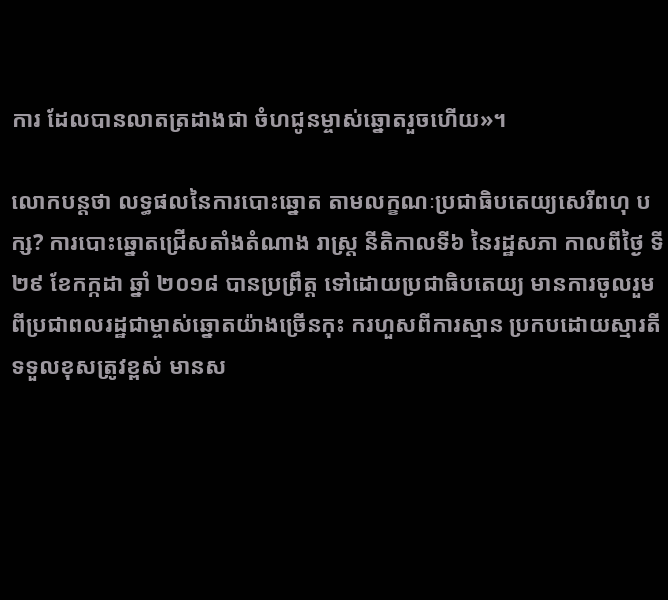ការ ដែលបានលាតត្រដាងជា ចំហជូនម្ចាស់ឆ្នោតរួចហើយ»។

លោកបន្តថា លទ្ធផលនៃការបោះឆ្នោត តាមលក្ខណៈប្រជាធិបតេយ្យសេរីពហុ បក្ស? ការបោះឆ្នោតជ្រើសតាំងតំណាង រាស្ត្រ នីតិកាលទី៦ នៃរដ្ឋសភា កាលពីថ្ងៃ ទី២៩ ខែកក្កដា ឆ្នាំ ២០១៨ បានប្រព្រឹត្ត ទៅដោយប្រជាធិបតេយ្យ មានការចូលរួម ពីប្រជាពលរដ្ឋជាម្ចាស់ឆ្នោតយ៉ាងច្រើនកុះ ករហួសពីការស្មាន ប្រកបដោយស្មារតី ទទួលខុសត្រូវខ្ពស់ មានស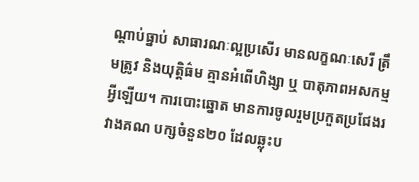ណ្តាប់ធ្នាប់ សាធារណៈល្អប្រសើរ មានលក្ខណៈសេរី ត្រឹមត្រូវ និងយុត្តិធ៌ម គ្មានអំពើហិង្សា ឬ បាតុភាពអសកម្មអ្វីឡើយ។ ការបោះឆ្នោត មានការចូលរួមប្រកួតប្រជែងរវាងគណ បក្សចំនួន២០ ដែលឆ្លុះប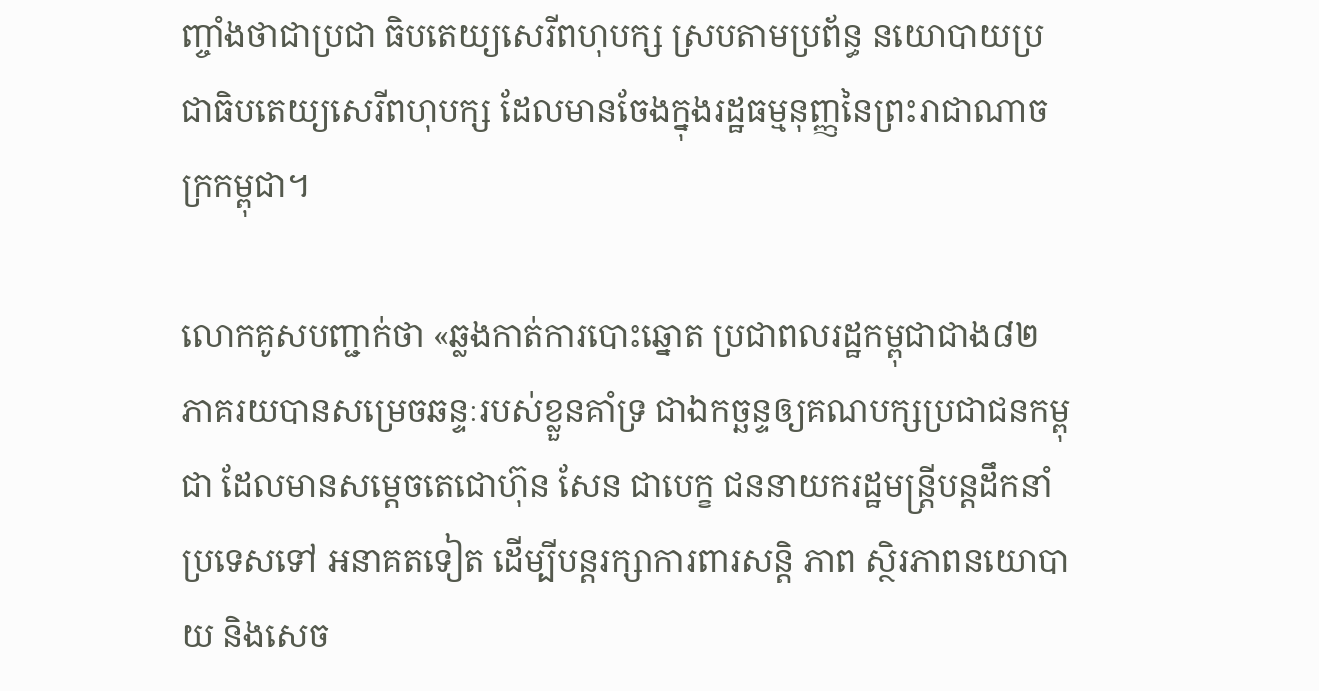ញ្ចាំងថាជាប្រជា ធិបតេយ្យសេរីពហុបក្ស ស្របតាមប្រព័ន្ធ នយោបាយប្រជាធិបតេយ្យសេរីពហុបក្ស ដែលមានចែងក្នុងរដ្ឋធម្មនុញ្ញនៃព្រះរាជាណាចក្រកម្ពុជា។

លោកគូសបញ្ជាក់ថា «ឆ្លងកាត់ការបោះឆ្នោត ប្រជាពលរដ្ឋកម្ពុជាជាង៨២ ភាគរយបានសម្រេចឆន្ទៈរបស់ខ្លួនគាំទ្រ ជាឯកច្ឆន្ទឲ្យគណបក្សប្រជាជនកម្ពុជា ដែលមានសម្តេចតេជោហ៊ុន សែន ជាបេក្ខ ជននាយករដ្ឋមន្ត្រីបន្តដឹកនាំប្រទេសទៅ អនាគតទៀត ដើម្បីបន្តរក្សាការពារសន្តិ ភាព ស្ថិរភាពនយោបាយ និងសេច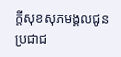ក្តីសុខសុភមង្គលជូនប្រជាជ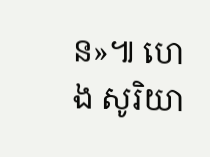ន»៕ ហេង សូរិយា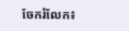ចែករំលែក៖